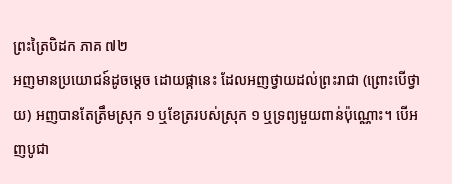ព្រះត្រៃបិដក ភាគ ៧២
អញមានប្រយោជន៍ដូចម្តេច ដោយផ្កានេះ ដែលអញថ្វាយដល់ព្រះរាជា (ព្រោះបើថ្វាយ) អញបានតែត្រឹមស្រុក ១ ឬខែត្ររបស់ស្រុក ១ ឬទ្រព្យមួយពាន់ប៉ុណ្ណោះ។ បើអញបូជា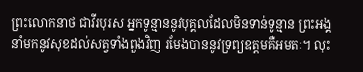ព្រះលោកនាថ ជាវីរបុរស អ្នកទូន្មាននូវបុគ្គលដែលមិនទាន់ទូន្មាន ព្រះអង្គនាំមកនូវសុខដល់សត្វទាំងពួងវិញ រមែងបាននូវទ្រព្យឧត្តមគឺអមតៈ។ លុះ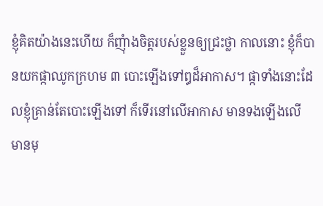ខ្ញុំគិតយ៉ាងនេះហើយ ក៏ញុំាងចិត្តរបស់ខ្លួនឲ្យជ្រះថ្លា កាលនោះ ខ្ញុំក៏បានយកផ្កាឈូកក្រហម ៣ បោះឡើងទៅឰដ៏អាកាស។ ផ្កាទាំងនោះដែលខ្ញុំគ្រាន់តែបោះឡើងទៅ ក៏ទើរនៅលើអាកាស មានទងឡើងលើ មានមុ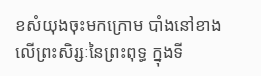ខសំយុងចុះមកក្រោម បាំងនៅខាងលើព្រះសិរ្សៈនៃព្រះពុទ្ធ ក្នុងទី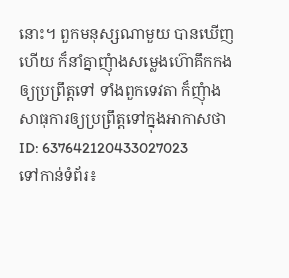នោះ។ ពួកមនុស្សណាមួយ បានឃើញហើយ ក៏នាំគ្នាញុំាងសម្លេងហ៊ោគឹកកងឲ្យប្រព្រឹត្តទៅ ទាំងពួកទេវតា ក៏ញុំាងសាធុការឲ្យប្រព្រឹត្តទៅក្នុងអាកាសថា
ID: 637642120433027023
ទៅកាន់ទំព័រ៖